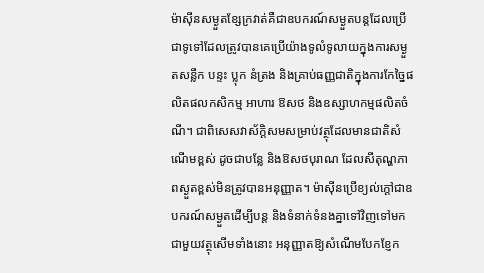ម៉ាស៊ីនសម្ងួតខ្សែក្រវាត់គឺជាឧបករណ៍សម្ងួតបន្តដែលប្រើជាទូទៅដែលត្រូវបានគេប្រើយ៉ាងទូលំទូលាយក្នុងការសម្ងួតសន្លឹក បន្ទះ ប្លុក នំត្រង និងគ្រាប់ធញ្ញជាតិក្នុងការកែច្នៃផលិតផលកសិកម្ម អាហារ ឱសថ និងឧស្សាហកម្មផលិតចំណី។ ជាពិសេសវាស័ក្តិសមសម្រាប់វត្ថុដែលមានជាតិសំណើមខ្ពស់ ដូចជាបន្លែ និងឱសថបុរាណ ដែលសីតុណ្ហភាពស្ងួតខ្ពស់មិនត្រូវបានអនុញ្ញាត។ ម៉ាស៊ីនប្រើខ្យល់ក្តៅជាឧបករណ៍សម្ងួតដើម្បីបន្ត និងទំនាក់ទំនងគ្នាទៅវិញទៅមកជាមួយវត្ថុសើមទាំងនោះ អនុញ្ញាតឱ្យសំណើមបែកខ្ញែក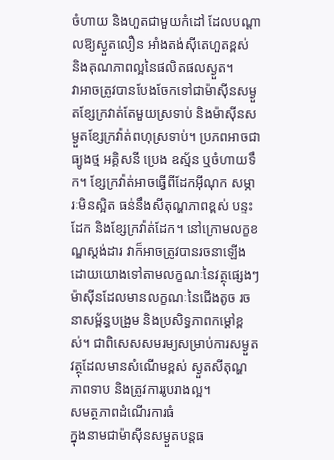ចំហាយ និងហួតជាមួយកំដៅ ដែលបណ្តាលឱ្យស្ងួតលឿន អាំងតង់ស៊ីតេហួតខ្ពស់ និងគុណភាពល្អនៃផលិតផលស្ងួត។
វាអាចត្រូវបានបែងចែកទៅជាម៉ាស៊ីនសម្ងួតខ្សែក្រវាត់តែមួយស្រទាប់ និងម៉ាស៊ីនសម្ងួតខ្សែក្រវ៉ាត់ពហុស្រទាប់។ ប្រភពអាចជាធ្យូងថ្ម អគ្គិសនី ប្រេង ឧស្ម័ន ឬចំហាយទឹក។ ខ្សែក្រវ៉ាត់អាចធ្វើពីដែកអ៊ីណុក សម្ភារៈមិនស្អិត ធន់នឹងសីតុណ្ហភាពខ្ពស់ បន្ទះដែក និងខ្សែក្រវ៉ាត់ដែក។ នៅក្រោមលក្ខខណ្ឌស្ដង់ដារ វាក៏អាចត្រូវបានរចនាឡើងដោយយោងទៅតាមលក្ខណៈនៃវត្ថុផ្សេងៗ ម៉ាស៊ីនដែលមានលក្ខណៈនៃជើងតូច រចនាសម្ព័ន្ធបង្រួម និងប្រសិទ្ធភាពកម្ដៅខ្ពស់។ ជាពិសេសសមរម្យសម្រាប់ការសម្ងួតវត្ថុដែលមានសំណើមខ្ពស់ ស្ងួតសីតុណ្ហភាពទាប និងត្រូវការរូបរាងល្អ។
សមត្ថភាពដំណើរការធំ
ក្នុងនាមជាម៉ាស៊ីនសម្ងួតបន្តធ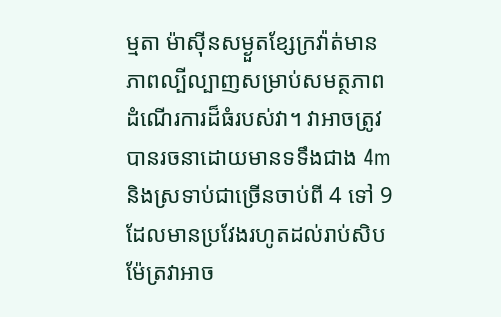ម្មតា ម៉ាស៊ីនសម្ងួតខ្សែក្រវ៉ាត់មានភាពល្បីល្បាញសម្រាប់សមត្ថភាពដំណើរការដ៏ធំរបស់វា។ វាអាចត្រូវបានរចនាដោយមានទទឹងជាង 4m និងស្រទាប់ជាច្រើនចាប់ពី 4 ទៅ 9 ដែលមានប្រវែងរហូតដល់រាប់សិបម៉ែត្រវាអាច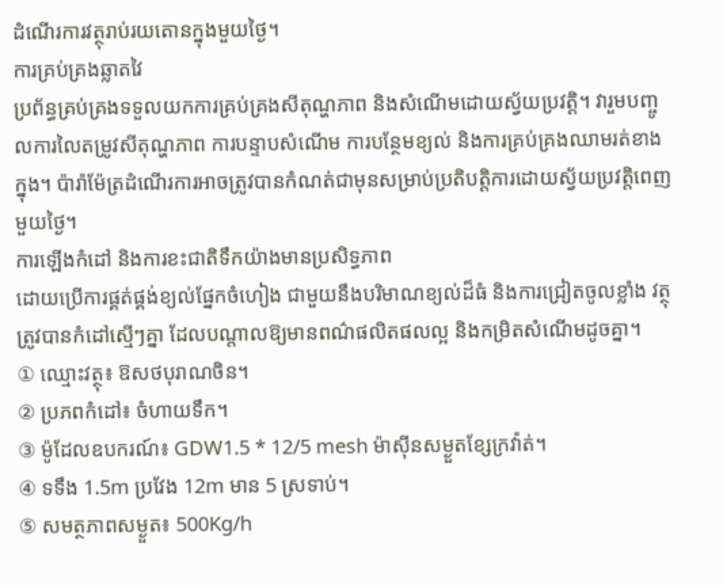ដំណើរការវត្ថុរាប់រយតោនក្នុងមួយថ្ងៃ។
ការគ្រប់គ្រងឆ្លាតវៃ
ប្រព័ន្ធគ្រប់គ្រងទទួលយកការគ្រប់គ្រងសីតុណ្ហភាព និងសំណើមដោយស្វ័យប្រវត្តិ។ វារួមបញ្ចូលការលៃតម្រូវសីតុណ្ហភាព ការបន្ទាបសំណើម ការបន្ថែមខ្យល់ និងការគ្រប់គ្រងឈាមរត់ខាងក្នុង។ ប៉ារ៉ាម៉ែត្រដំណើរការអាចត្រូវបានកំណត់ជាមុនសម្រាប់ប្រតិបត្តិការដោយស្វ័យប្រវត្តិពេញមួយថ្ងៃ។
ការឡើងកំដៅ និងការខះជាតិទឹកយ៉ាងមានប្រសិទ្ធភាព
ដោយប្រើការផ្គត់ផ្គង់ខ្យល់ផ្នែកចំហៀង ជាមួយនឹងបរិមាណខ្យល់ដ៏ធំ និងការជ្រៀតចូលខ្លាំង វត្ថុត្រូវបានកំដៅស្មើៗគ្នា ដែលបណ្តាលឱ្យមានពណ៌ផលិតផលល្អ និងកម្រិតសំណើមដូចគ្នា។
① ឈ្មោះវត្ថុ៖ ឱសថបុរាណចិន។
② ប្រភពកំដៅ៖ ចំហាយទឹក។
③ ម៉ូដែលឧបករណ៍៖ GDW1.5 * 12/5 mesh ម៉ាស៊ីនសម្ងួតខ្សែក្រវ៉ាត់។
④ ទទឹង 1.5m ប្រវែង 12m មាន 5 ស្រទាប់។
⑤ សមត្ថភាពសម្ងួត៖ 500Kg/h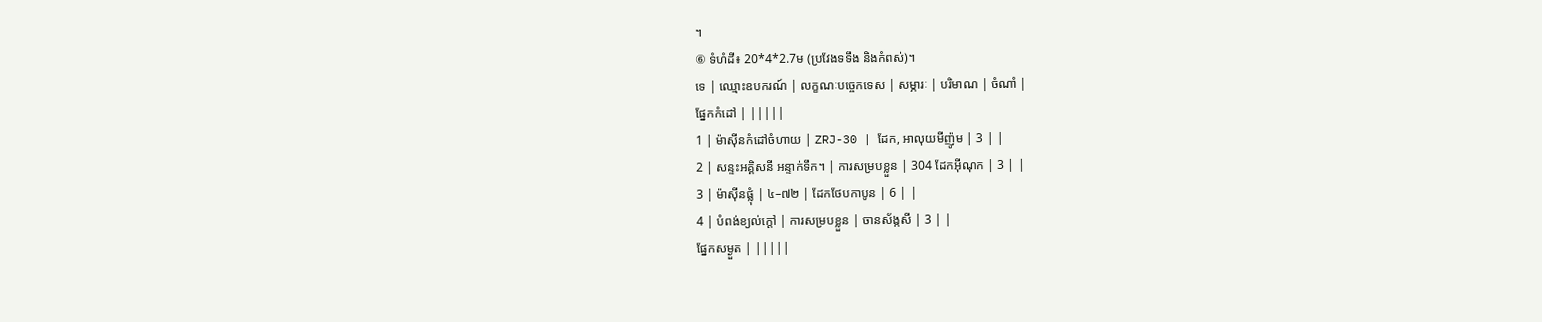។
⑥ ទំហំដី៖ 20*4*2.7ម (ប្រវែងទទឹង និងកំពស់)។
ទេ | ឈ្មោះឧបករណ៍ | លក្ខណៈបច្ចេកទេស | សម្ភារៈ | បរិមាណ | ចំណាំ |
ផ្នែកកំដៅ | |||||
1 | ម៉ាស៊ីនកំដៅចំហាយ | ZRJ-30 | ដែក, អាលុយមីញ៉ូម | 3 | |
2 | សន្ទះអគ្គិសនី អន្ទាក់ទឹក។ | ការសម្របខ្លួន | 304 ដែកអ៊ីណុក | 3 | |
3 | ម៉ាស៊ីនផ្លុំ | ៤–៧២ | ដែកថែបកាបូន | 6 | |
4 | បំពង់ខ្យល់ក្តៅ | ការសម្របខ្លួន | ចានស័ង្កសី | 3 | |
ផ្នែកសម្ងួត | |||||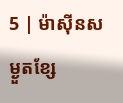5 | ម៉ាស៊ីនសម្ងួតខ្សែ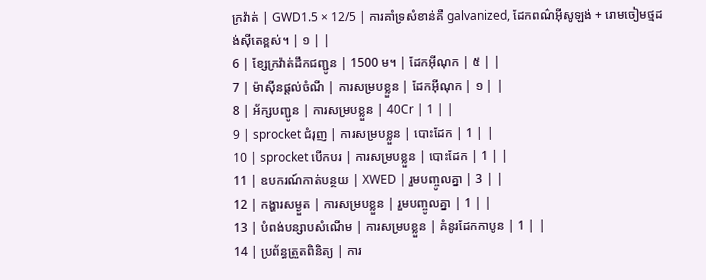ក្រវ៉ាត់ | GWD1.5 × 12/5 | ការគាំទ្រសំខាន់គឺ galvanized, ដែកពណ៌អ៊ីសូឡង់ + រោមចៀមថ្មដង់ស៊ីតេខ្ពស់។ | ១ | |
6 | ខ្សែក្រវ៉ាត់ដឹកជញ្ជូន | 1500 ម។ | ដែកអ៊ីណុក | ៥ | |
7 | ម៉ាស៊ីនផ្តល់ចំណី | ការសម្របខ្លួន | ដែកអ៊ីណុក | ១ | |
8 | អ័ក្សបញ្ជូន | ការសម្របខ្លួន | 40Cr | 1 | |
9 | sprocket ជំរុញ | ការសម្របខ្លួន | បោះដែក | 1 | |
10 | sprocket បើកបរ | ការសម្របខ្លួន | បោះដែក | 1 | |
11 | ឧបករណ៍កាត់បន្ថយ | XWED | រួមបញ្ចូលគ្នា | 3 | |
12 | កង្ហារសម្ងួត | ការសម្របខ្លួន | រួមបញ្ចូលគ្នា | 1 | |
13 | បំពង់បន្សាបសំណើម | ការសម្របខ្លួន | គំនូរដែកកាបូន | 1 | |
14 | ប្រព័ន្ធត្រួតពិនិត្យ | ការ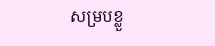សម្របខ្លួ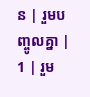ន | រួមបញ្ចូលគ្នា | 1 | រួម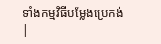ទាំងកម្មវិធីបម្លែងប្រេកង់ |